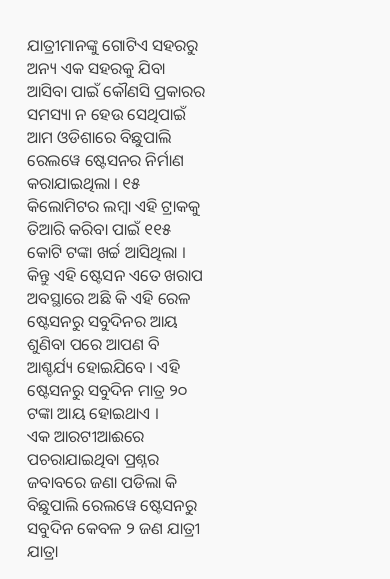ଯାତ୍ରୀମାନଙ୍କୁ ଗୋଟିଏ ସହରରୁ ଅନ୍ୟ ଏକ ସହରକୁ ଯିବା ଆସିବା ପାଇଁ କୌଣସି ପ୍ରକାରର ସମସ୍ୟା ନ ହେଉ ସେଥିପାଇଁ ଆମ ଓଡିଶାରେ ବିଛୁପାଲି ରେଲୱେ ଷ୍ଟେସନର ନିର୍ମାଣ କରାଯାଇଥିଲା । ୧୫ କିଲୋମିଟର ଲମ୍ବା ଏହି ଟ୍ରାକକୁ ତିଆରି କରିବା ପାଇଁ ୧୧୫ କୋଟି ଟଙ୍କା ଖର୍ଚ୍ଚ ଆସିଥିଲା । କିନ୍ତୁ ଏହି ଷ୍ଟେସନ ଏତେ ଖରାପ ଅବସ୍ଥାରେ ଅଛି କି ଏହି ରେଳ ଷ୍ଟେସନରୁ ସବୁଦିନର ଆୟ ଶୁଣିବା ପରେ ଆପଣ ବି ଆଶ୍ଚର୍ଯ୍ୟ ହୋଇଯିବେ । ଏହି ଷ୍ଟେସନରୁ ସବୁଦିନ ମାତ୍ର ୨୦ ଟଙ୍କା ଆୟ ହୋଇଥାଏ ।
ଏକ ଆରଟୀଆଈରେ ପଚରାଯାଇଥିବା ପ୍ରଶ୍ନର ଜବାବରେ ଜଣା ପଡିଲା କି ବିଛୁପାଲି ରେଲୱେ ଷ୍ଟେସନରୁ ସବୁଦିନ କେବଳ ୨ ଜଣ ଯାତ୍ରୀ ଯାତ୍ରା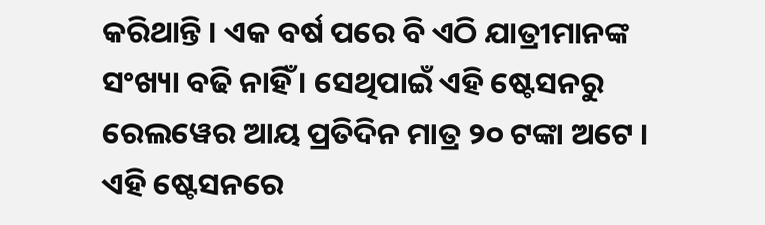କରିଥାନ୍ତି । ଏକ ବର୍ଷ ପରେ ବି ଏଠି ଯାତ୍ରୀମାନଙ୍କ ସଂଖ୍ୟା ବଢି ନାହିଁ । ସେଥିପାଇଁ ଏହି ଷ୍ଟେସନରୁ ରେଲୱେର ଆୟ ପ୍ରତିଦିନ ମାତ୍ର ୨୦ ଟଙ୍କା ଅଟେ । ଏହି ଷ୍ଟେସନରେ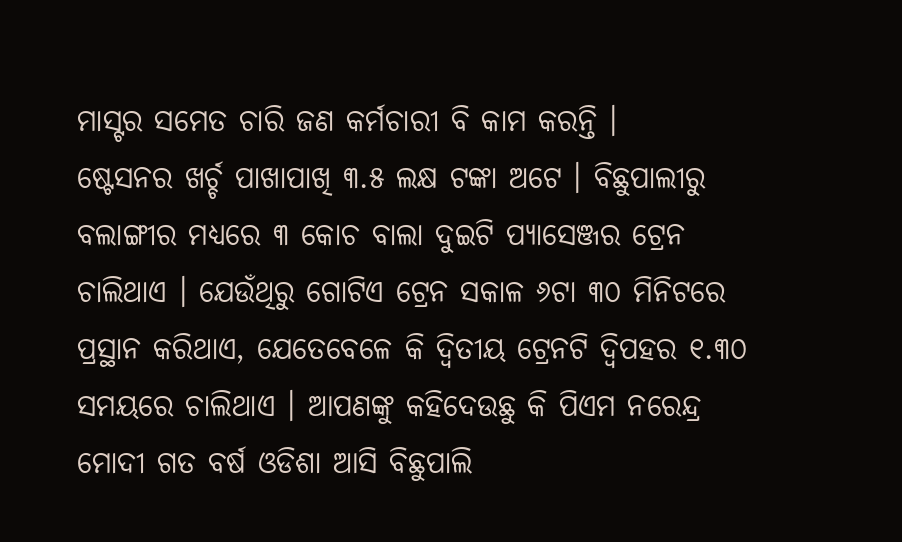ମାସ୍ଟର ସମେତ ଚାରି ଜଣ କର୍ମଚାରୀ ବି କାମ କରନ୍ତି ।
ଷ୍ଟେସନର ଖର୍ଚ୍ଚ ପାଖାପାଖି ୩.୫ ଲକ୍ଷ ଟଙ୍କା ଅଟେ । ବିଛୁପାଲୀରୁ ବଲାଙ୍ଗୀର ମଧ୍ୟରେ ୩ କୋଚ ବାଲା ଦୁଇଟି ପ୍ୟାସେଞ୍ଜର ଟ୍ରେନ ଚାଲିଥାଏ । ଯେଉଁଥିରୁ ଗୋଟିଏ ଟ୍ରେନ ସକାଳ ୬ଟା ୩୦ ମିନିଟରେ ପ୍ରସ୍ଥାନ କରିଥାଏ, ଯେତେବେଳେ କି ଦ୍ଵିତୀୟ ଟ୍ରେନଟି ଦ୍ଵିପହର ୧.୩୦ ସମୟରେ ଚାଲିଥାଏ । ଆପଣଙ୍କୁ କହିଦେଉଛୁ କି ପିଏମ ନରେନ୍ଦ୍ର ମୋଦୀ ଗତ ବର୍ଷ ଓଡିଶା ଆସି ବିଛୁପାଲି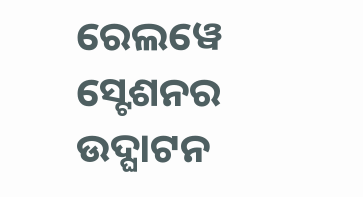ରେଲୱେ ସ୍ଟେଶନର ଉଦ୍ଘାଟନ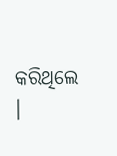କରିଥିଲେ ।